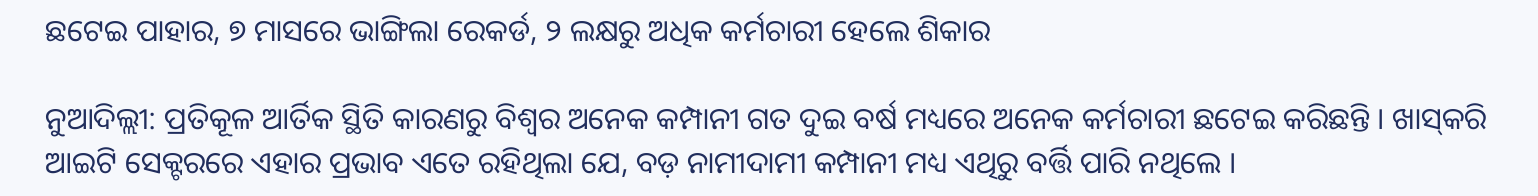ଛଟେଇ ପାହାର, ୭ ମାସରେ ଭାଙ୍ଗିଲା ରେକର୍ଡ, ୨ ଲକ୍ଷରୁ ଅଧିକ କର୍ମଚାରୀ ହେଲେ ଶିକାର

ନୁଆଦିଲ୍ଲୀ: ପ୍ରତିକୂଳ ଆର୍ତିକ ସ୍ଥିତି କାରଣରୁ ବିଶ୍ୱର ଅନେକ କମ୍ପାନୀ ଗତ ଦୁଇ ବର୍ଷ ମଧ୍ୟରେ ଅନେକ କର୍ମଚାରୀ ଛଟେଇ କରିଛନ୍ତି । ଖାସ୍‌କରି ଆଇଟି ସେକ୍ଟରରେ ଏହାର ପ୍ରଭାବ ଏତେ ରହିଥିଲା ଯେ, ବଡ଼ ନାମୀଦାମୀ କମ୍ପାନୀ ମଧ୍ୟ ଏଥିରୁ ବର୍ତ୍ତି ପାରି ନଥିଲେ ।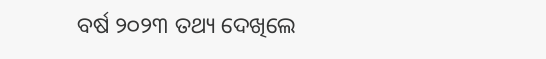ବର୍ଷ ୨୦୨୩ ତଥ୍ୟ ଦେଖିଲେ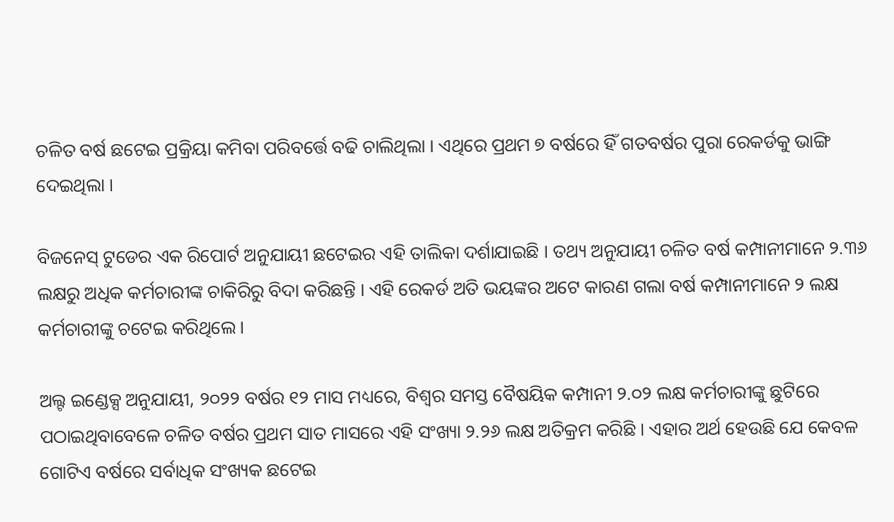ଚଳିତ ବର୍ଷ ଛଟେଇ ପ୍ରକ୍ରିୟା କମିବା ପରିବର୍ତ୍ତେ ବଢି ଚାଲିଥିଲା । ଏଥିରେ ପ୍ରଥମ ୭ ବର୍ଷରେ ହିଁ ଗତବର୍ଷର ପୁରା ରେକର୍ଡକୁ ଭାଙ୍ଗି ଦେଇଥିଲା ।

ବିଜନେସ୍ ଟୁଡେର ଏକ ରିପୋର୍ଟ ଅନୁଯାୟୀ ଛଟେଇର ଏହି ତାଲିକା ଦର୍ଶାଯାଇଛି । ତଥ୍ୟ ଅନୁଯାୟୀ ଚଳିତ ବର୍ଷ କମ୍ପାନୀମାନେ ୨.୩୬ ଲକ୍ଷରୁ ଅଧିକ କର୍ମଚାରୀଙ୍କ ଚାକିରିରୁ ବିଦା କରିଛନ୍ତି । ଏହି ରେକର୍ଡ ଅତି ଭୟଙ୍କର ଅଟେ କାରଣ ଗଲା ବର୍ଷ କମ୍ପାନୀମାନେ ୨ ଲକ୍ଷ କର୍ମଚାରୀଙ୍କୁ ଚଟେଇ କରିଥିଲେ ।

ଅଲ୍ଟ ଇଣ୍ଡେକ୍ସ ଅନୁଯାୟୀ, ୨୦୨୨ ବର୍ଷର ୧୨ ମାସ ମଧ୍ୟରେ, ବିଶ୍ୱର ସମସ୍ତ ବୈଷୟିକ କମ୍ପାନୀ ୨.୦୨ ଲକ୍ଷ କର୍ମଚାରୀଙ୍କୁ ଛୁଟିରେ ପଠାଇଥିବାବେଳେ ଚଳିତ ବର୍ଷର ପ୍ରଥମ ସାତ ମାସରେ ଏହି ସଂଖ୍ୟା ୨.୨୬ ଲକ୍ଷ ଅତିକ୍ରମ କରିଛି । ଏହାର ଅର୍ଥ ହେଉଛି ଯେ କେବଳ ଗୋଟିଏ ବର୍ଷରେ ସର୍ବାଧିକ ସଂଖ୍ୟକ ଛଟେଇ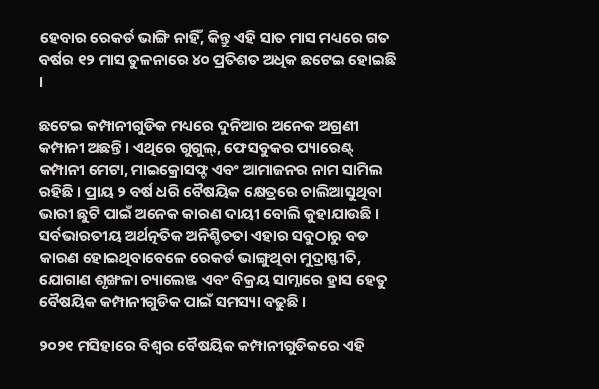ହେବାର ରେକର୍ଡ ଭାଙ୍ଗି ନାହିଁ, କିନ୍ତୁ ଏହି ସାତ ମାସ ମଧ୍ୟରେ ଗତ ବର୍ଷର ୧୨ ମାସ ତୁଳନାରେ ୪୦ ପ୍ରତିଶତ ଅଧିକ ଛଟେଇ ହୋଇଛି ।

ଛଟେଇ କମ୍ପାନୀଗୁଡିକ ମଧ୍ୟରେ ଦୁନିଆର ଅନେକ ଅଗ୍ରଣୀ କମ୍ପାନୀ ଅଛନ୍ତି । ଏଥିରେ ଗୁଗୁଲ୍‌, ଫେସବୁକର ପ୍ୟାରେଣ୍ଟ୍ କମ୍ପାନୀ ମେଟା, ମାଇକ୍ରୋସଫ୍ଟ ଏବଂ ଆମାଜନର ନାମ ସାମିଲ ରହିଛି । ପ୍ରାୟ ୨ ବର୍ଷ ଧରି ବୈଷୟିକ କ୍ଷେତ୍ରରେ ଚାଲିଆସୁଥିବା ଭାରୀ ଛୁଟି ପାଇଁ ଅନେକ କାରଣ ଦାୟୀ ବୋଲି କୁହାଯାଉଛି । ସର୍ବଭାରତୀୟ ଅର୍ଥତ୍ନତିକ ଅନିଶ୍ଚିତତା ଏହାର ସବୁଠାରୁ ବଡ କାରଣ ହୋଇଥିବାବେଳେ ରେକର୍ଡ ଭାଙ୍ଗୁଥିବା ମୁଦ୍ରାସ୍ଫୀତି, ଯୋଗାଣ ଶୃଙ୍ଖଳା ଚ୍ୟାଲେଞ୍ଜ ଏବଂ ବିକ୍ରୟ ସାମ୍ନାରେ ହ୍ରାସ ହେତୁ ବୈଷୟିକ କମ୍ପାନୀଗୁଡିକ ପାଇଁ ସମସ୍ୟା ବଢୁଛି ।

୨୦୨୧ ମସିହାରେ ବିଶ୍ୱର ବୈଷୟିକ କମ୍ପାନୀଗୁଡିକରେ ଏହି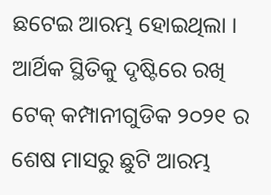ଛଟେଇ ଆରମ୍ଭ ହୋଇଥିଲା । ଆର୍ଥିକ ସ୍ଥିତିକୁ ଦୃଷ୍ଟିରେ ରଖି ଟେକ୍ କମ୍ପାନୀଗୁଡିକ ୨୦୨୧ ର ଶେଷ ମାସରୁ ଛୁଟି ଆରମ୍ଭ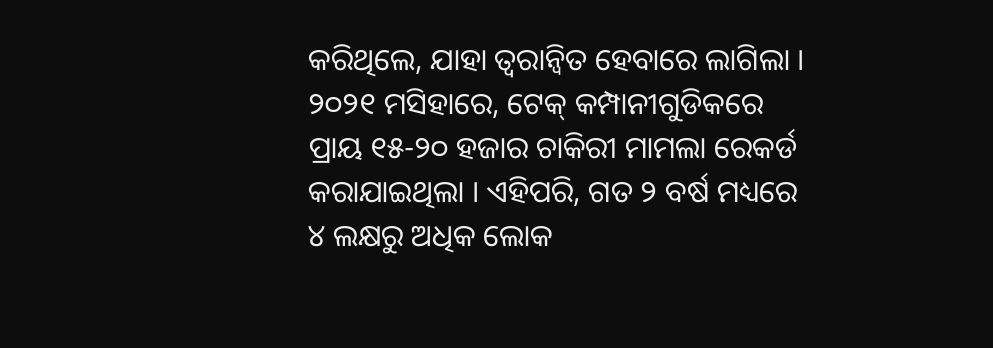କରିଥିଲେ, ଯାହା ତ୍ୱରାନ୍ୱିତ ହେବାରେ ଲାଗିଲା । ୨୦୨୧ ମସିହାରେ, ଟେକ୍ କମ୍ପାନୀଗୁଡିକରେ ପ୍ରାୟ ୧୫-୨୦ ହଜାର ଚାକିରୀ ମାମଲା ରେକର୍ଡ କରାଯାଇଥିଲା । ଏହିପରି, ଗତ ୨ ବର୍ଷ ମଧ୍ୟରେ ୪ ଲକ୍ଷରୁ ଅଧିକ ଲୋକ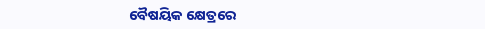ବୈଷୟିକ କ୍ଷେତ୍ରରେ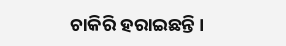ଚାକିରି ହରାଇଛନ୍ତି ।